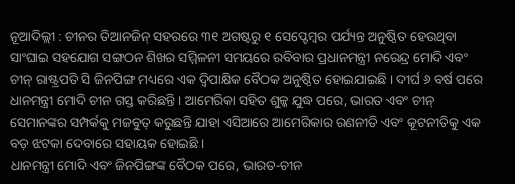ନୂଆଦିଲ୍ଲୀ : ଚୀନର ତିଆନଜିନ୍ ସହରରେ ୩୧ ଅଗଷ୍ଟରୁ ୧ ସେପ୍ଟେମ୍ବର ପର୍ଯ୍ୟନ୍ତ ଅନୁଷ୍ଠିତ ହେଉଥିବା ସାଂଘାଇ ସହଯୋଗ ସଙ୍ଗଠନ ଶିଖର ସମ୍ମିଳନୀ ସମୟରେ ରବିବାର ପ୍ରଧାନମନ୍ତ୍ରୀ ନରେନ୍ଦ୍ର ମୋଦି ଏବଂ ଚୀନ୍ ରାଷ୍ଟ୍ରପତି ସି ଜିନପିଙ୍ଗ ମଧ୍ୟରେ ଏକ ଦ୍ୱିପାକ୍ଷିକ ବୈଠକ ଅନୁଷ୍ଠିତ ହୋଇଯାଇଛି । ଦୀର୍ଘ ୬ ବର୍ଷ ପରେ ଧାନମନ୍ତ୍ରୀ ମୋଦି ଚୀନ ଗସ୍ତ କରିଛନ୍ତି । ଆମେରିକା ସହିତ ଶୁଳ୍କ ଯୁଦ୍ଧ ପରେ, ଭାରତ ଏବଂ ଚୀନ୍ ସେମାନଙ୍କର ସମ୍ପର୍କକୁ ମଜବୁତ୍ କରୁଛନ୍ତି ଯାହା ଏସିଆରେ ଆମେରିକାର ରଣନୀତି ଏବଂ କୂଟନୀତିକୁ ଏକ ବଡ଼ ଝଟକା ଦେବାରେ ସହାୟକ ହୋଇଛି ।
ଧାନମନ୍ତ୍ରୀ ମୋଦି ଏବଂ ଜିନପିଙ୍ଗଙ୍କ ବୈଠକ ପରେ, ଭାରତ-ଚୀନ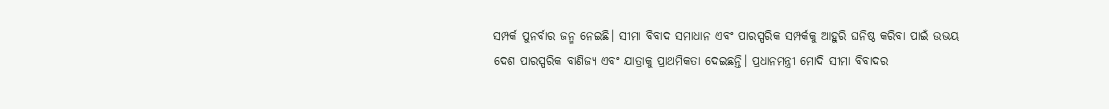ସମ୍ପର୍କ ପୁନର୍ବାର ଜନ୍ମ ନେଇଛି। ସୀମା ବିବାଦ ସମାଧାନ ଏବଂ ପାରସ୍ପରିକ ସମ୍ପର୍କକୁ ଆହୁରି ଘନିଷ୍ଠ କରିବା ପାଇଁ ଉଭୟ ଦେଶ ପାରସ୍ପରିକ ବାଣିଜ୍ୟ ଏବଂ ଯାତ୍ରାକୁ ପ୍ରାଥମିକତା ଦେଇଛନ୍ତି। ପ୍ରଧାନମନ୍ତ୍ରୀ ମୋଦି ସୀମା ବିବାଦର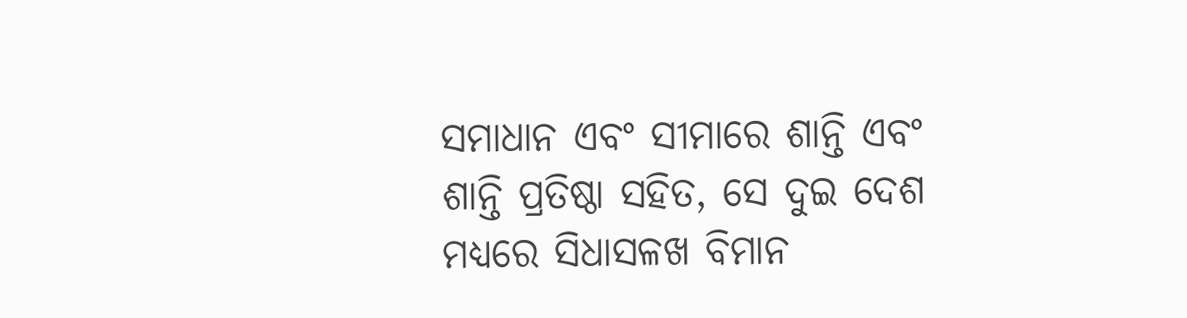ସମାଧାନ ଏବଂ ସୀମାରେ ଶାନ୍ତି ଏବଂ ଶାନ୍ତି ପ୍ରତିଷ୍ଠା ସହିତ, ସେ ଦୁଇ ଦେଶ ମଧ୍ୟରେ ସିଧାସଳଖ ବିମାନ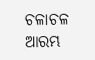ଚଳାଚଳ ଆରମ୍ଭ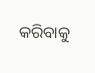କରିବାକୁ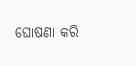ଘୋଷଣା କରି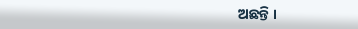ଅଛନ୍ତି ।